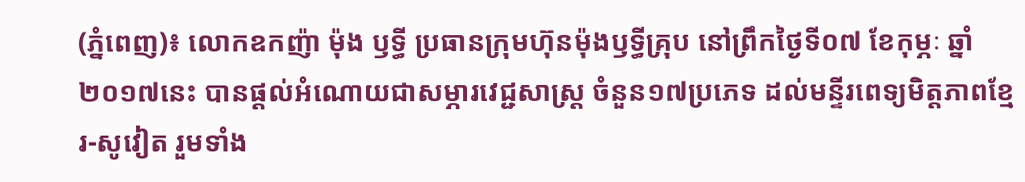(ភ្នំពេញ)៖ លោកឧកញ៉ា ម៉ុង ឫទ្ធី ប្រធានក្រុមហ៊ុនម៉ុងឫទ្ធីគ្រុប នៅព្រឹកថ្ងៃទី០៧ ខែកុម្ភៈ ឆ្នាំ២០១៧នេះ បានផ្តល់អំណោយជាសម្ភារវេជ្ជសាស្រ្ត ចំនួន១៧ប្រភេទ ដល់មន្ទីរពេទ្យមិត្តភាពខ្មែរ-សូវៀត រួមទាំង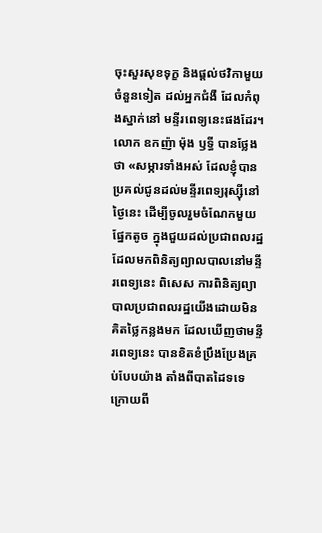ចុះសួរសុខទុក្ខ និងផ្តល់ថវិកាមួយចំនួនទៀត ដល់អ្នកជំងឺ ដែលកំពុងស្នាក់នៅ មន្ទីរពេទ្យនេះផងដែរ។
លោក ឧកញ៉ា ម៉ុង ឫទ្ធី បានថ្លែងថា «សម្ភារទាំងអស់ ដែលខ្ញុំបានប្រគល់ជូនដល់មន្ទីរពេទ្យរុស្ស៊ីនៅថ្ងៃនេះ ដើម្បីចូលរួមចំណែកមួយផ្នែកតូច ក្នុងជួយដល់ប្រជាពលរដ្ឋ ដែលមកពិនិត្យព្យាលបាលនៅមន្ទីរពេទ្យនេះ ពិសេស ការពិនិត្យព្យាបាលប្រជាពលរដ្ឋយើងដោយមិនគិតថ្លៃកន្លងមក ដែលឃើញថាមន្ទីរពេទ្យនេះ បានខិតខំប្រឹងប្រែងគ្រប់បែបយ៉ាង តាំងពីបាតដៃទទេ ក្រោយពី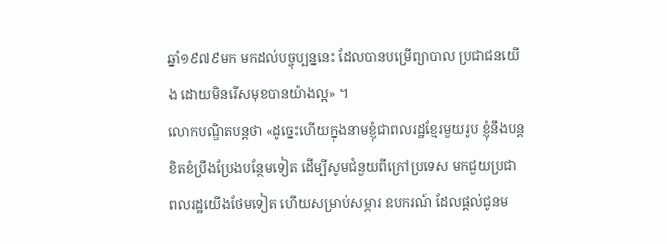ឆ្នាំ១៩៧៩មក មកដល់បច្ចុប្បន្ននេះ ដែលបានបម្រើព្យាបាល ប្រជាជនយើង ដោយមិនរើសមុខបានយ៉ាងល្អ» ។
លោកបណ្ឌិតបន្ដថា «ដូច្នេះហើយក្នុងនាមខ្ញុំជាពលរដ្ឋខ្មែរមួយរូប ខ្ញុំនឹងបន្ដខិតខំប្រឹងប្រែងបន្ថែមទៀត ដើម្បីសូមជំនួយពីក្រៅប្រទេស មកជួយប្រជាពលរដ្ឋយើងថែមទៀត ហើយសម្រាប់សម្ភារ ឧបករណ៍ ដែលផ្ដល់ជូនម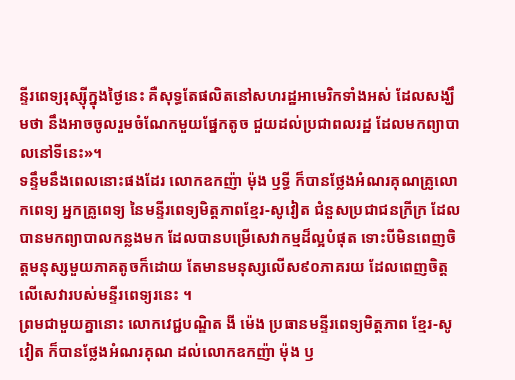ន្ទីរពេទ្យរុស្ស៊ីក្នុងថ្ងៃនេះ គឺសុទ្ធតែផលិតនៅសហរដ្ឋអាមេរិកទាំងអស់ ដែលសង្ឃឹមថា នឹងអាចចូលរួមចំណែកមួយផ្នែកតូច ជួយដល់ប្រជាពលរដ្ឋ ដែលមកព្យាបាលនៅទីនេះ»។
ទន្ទឹមនឹងពេលនោះផងដែរ លោកឧកញ៉ា ម៉ុង ឫទ្ធី ក៏បានថ្លែងអំណរគុណគ្រូលោកពេទ្យ អ្នកគ្រូពេទ្យ នៃមន្ទីរពេទ្យមិត្ដភាពខ្មែរ-សូវៀត ជំនួសប្រជាជនក្រីក្រ ដែលបានមកព្យាបាលកន្លងមក ដែលបានបម្រើសេវាកម្មដ៏ល្អបំផុត ទោះបីមិនពេញចិត្ដមនុស្សមួយភាគតូចក៏ដោយ តែមានមនុស្សលើស៩០ភាគរយ ដែលពេញចិត្ដលើសេវារបស់មន្ទីរពេទ្យរនេះ ។
ព្រមជាមួយគ្នានោះ លោកវេជ្ជបណ្ឌិត ងី ម៉េង ប្រធានមន្ទីរពេទ្យមិត្តភាព ខ្មែរ-សូវៀត ក៏បានថ្លែងអំណរគុណ ដល់លោកឧកញ៉ា ម៉ុង ឫ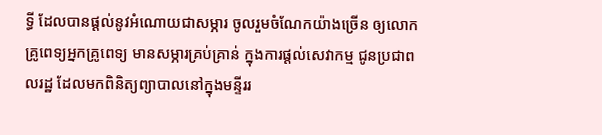ទ្ធី ដែលបានផ្ដល់នូវអំណោយជាសម្ភារ ចូលរួមចំណែកយ៉ាងច្រើន ឲ្យលោកគ្រូពេទ្យអ្នកគ្រូពេទ្យ មានសម្ភារគ្រប់គ្រាន់ ក្នុងការផ្ដល់សេវាកម្ម ជូនប្រជាពលរដ្ឋ ដែលមកពិនិត្យព្យាបាលនៅក្នុងមន្ទីររ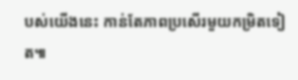បស់យើងនេះ កាន់តែភាពប្រសើរមួយកម្រិតទៀត៕